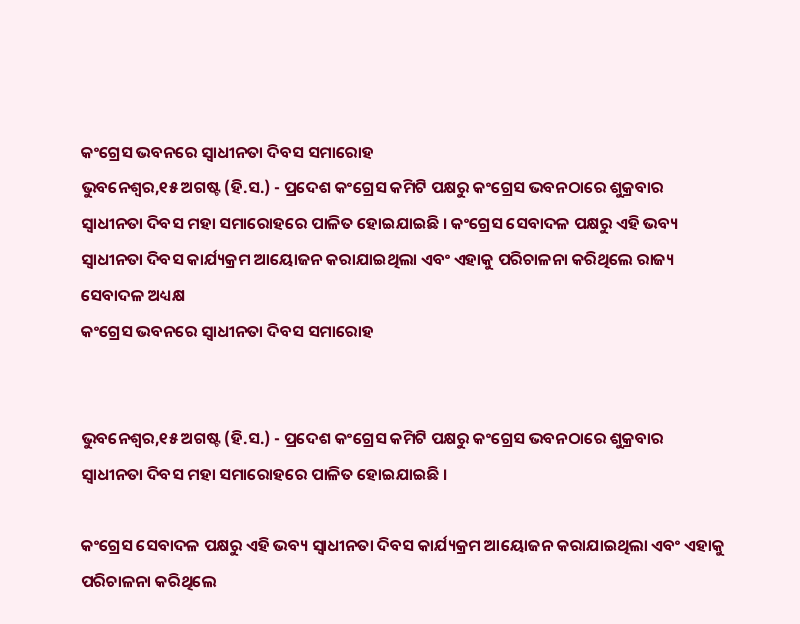କଂଗ୍ରେସ ଭବନରେ ସ୍ୱାଧୀନତା ଦିବସ ସମାରୋହ
ଭୁବନେଶ୍ୱର,୧୫ ଅଗଷ୍ଟ (ହି.ସ.) - ପ୍ରଦେଶ କଂଗ୍ରେସ କମିଟି ପକ୍ଷରୁ କଂଗ୍ରେସ ଭବନଠାରେ ଶୁକ୍ରବାର ସ୍ୱାଧୀନତା ଦିବସ ମହା ସମାରୋହରେ ପାଳିତ ହୋଇଯାଇଛି । କଂଗ୍ରେସ ସେବାଦଳ ପକ୍ଷରୁ ଏହି ଭବ୍ୟ ସ୍ୱାଧୀନତା ଦିବସ କାର୍ଯ୍ୟକ୍ରମ ଆୟୋଜନ କରାଯାଇଥିଲା ଏବଂ ଏହାକୁ ପରିଚାଳନା କରିଥିଲେ ରାଜ୍ୟ ସେବାଦଳ ଅଧ୍ୟକ୍ଷ
କଂଗ୍ରେସ ଭବନରେ ସ୍ୱାଧୀନତା ଦିବସ ସମାରୋହ


ଭୁବନେଶ୍ୱର,୧୫ ଅଗଷ୍ଟ (ହି.ସ.) - ପ୍ରଦେଶ କଂଗ୍ରେସ କମିଟି ପକ୍ଷରୁ କଂଗ୍ରେସ ଭବନଠାରେ ଶୁକ୍ରବାର ସ୍ୱାଧୀନତା ଦିବସ ମହା ସମାରୋହରେ ପାଳିତ ହୋଇଯାଇଛି ।

କଂଗ୍ରେସ ସେବାଦଳ ପକ୍ଷରୁ ଏହି ଭବ୍ୟ ସ୍ୱାଧୀନତା ଦିବସ କାର୍ଯ୍ୟକ୍ରମ ଆୟୋଜନ କରାଯାଇଥିଲା ଏବଂ ଏହାକୁ ପରିଚାଳନା କରିଥିଲେ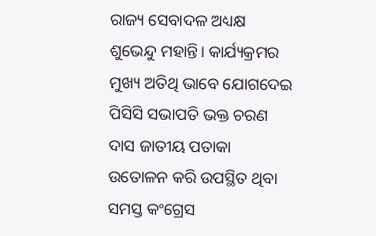ରାଜ୍ୟ ସେବାଦଳ ଅଧ୍ୟକ୍ଷ ଶୁଭେନ୍ଦୁ ମହାନ୍ତି। କାର୍ଯ୍ୟକ୍ରମର ମୁଖ୍ୟ ଅତିଥି ଭାବେ ଯୋଗଦେଇ ପିସିସି ସଭାପତି ଭକ୍ତ ଚରଣ ଦାସ ଜାତୀୟ ପତାକା ଉତୋଳନ କରି ଉପସ୍ଥିତ ଥିବା ସମସ୍ତ କଂଗ୍ରେସ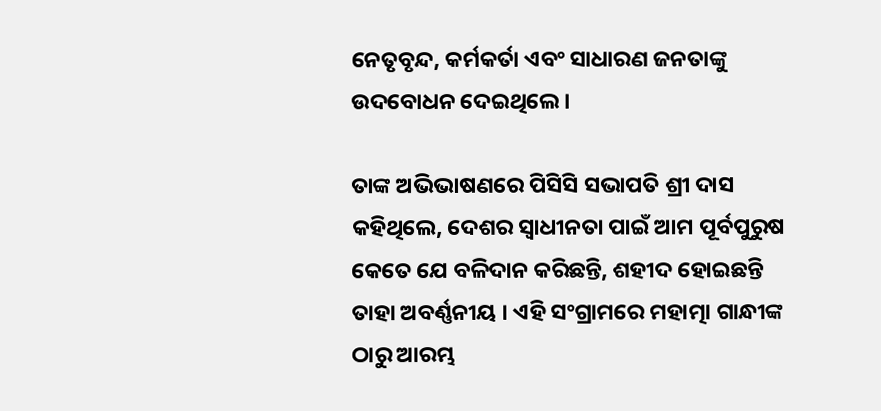ନେତୃବୃନ୍ଦ, କର୍ମକର୍ତା ଏବଂ ସାଧାରଣ ଜନତାଙ୍କୁ ଉଦବୋଧନ ଦେଇଥିଲେ ।

ତାଙ୍କ ଅଭିଭାଷଣରେ ପିସିସି ସଭାପତି ଶ୍ରୀ ଦାସ କହିଥିଲେ, ଦେଶର ସ୍ୱାଧୀନତା ପାଇଁ ଆମ ପୂର୍ବପୁରୁଷ କେତେ ଯେ ବଳିଦାନ କରିଛନ୍ତି, ଶହୀଦ ହୋଇଛନ୍ତି ତାହା ଅବର୍ଣ୍ଣନୀୟ । ଏହି ସଂଗ୍ରାମରେ ମହାତ୍ମା ଗାନ୍ଧୀଙ୍କ ଠାରୁ ଆରମ୍ଭ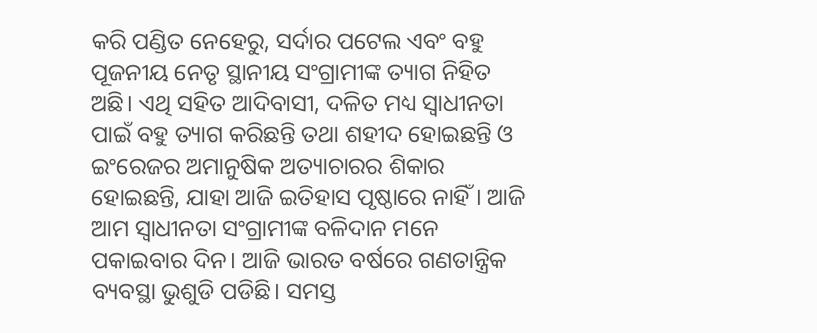କରି ପଣ୍ଡିତ ନେହେରୁ, ସର୍ଦାର ପଟେଲ ଏବଂ ବହୁ ପୂଜନୀୟ ନେତୃ ସ୍ଥାନୀୟ ସଂଗ୍ରାମୀଙ୍କ ତ୍ୟାଗ ନିହିତ ଅଛି। ଏଥି ସହିତ ଆଦିବାସୀ, ଦଳିତ ମଧ୍ୟ ସ୍ୱାଧୀନତା ପାଇଁ ବହୁ ତ୍ୟାଗ କରିଛନ୍ତି ତଥା ଶହୀଦ ହୋଇଛନ୍ତି ଓ ଇଂରେଜର ଅମାନୁଷିକ ଅତ୍ୟାଚାରର ଶିକାର ହୋଇଛନ୍ତି, ଯାହା ଆଜି ଇତିହାସ ପୃଷ୍ଠାରେ ନାହିଁ । ଆଜି ଆମ ସ୍ୱାଧୀନତା ସଂଗ୍ରାମୀଙ୍କ ବଳିଦାନ ମନେ ପକାଇବାର ଦିନ। ଆଜି ଭାରତ ବର୍ଷରେ ଗଣତାନ୍ତ୍ରିକ ବ୍ୟବସ୍ଥା ଭୁଶୁଡି ପଡିଛି। ସମସ୍ତ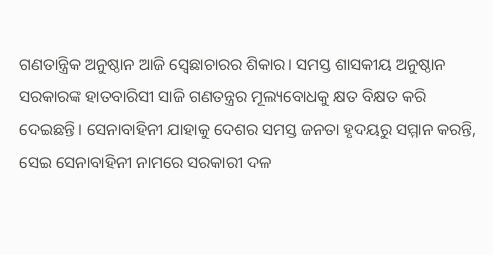ଗଣତାନ୍ତ୍ରିକ ଅନୁଷ୍ଠାନ ଆଜି ସ୍ୱେଛାଚାରର ଶିକାର। ସମସ୍ତ ଶାସକୀୟ ଅନୁଷ୍ଠାନ ସରକାରଙ୍କ ହାତବାରିସୀ ସାଜି ଗଣତନ୍ତ୍ରର ମୂଲ୍ୟବୋଧକୁ କ୍ଷତ ବିକ୍ଷତ କରି ଦେଇଛନ୍ତି। ସେନାବାହିନୀ ଯାହାକୁ ଦେଶର ସମସ୍ତ ଜନତା ହୃଦୟରୁ ସମ୍ମାନ କରନ୍ତି, ସେଇ ସେନାବାହିନୀ ନାମରେ ସରକାରୀ ଦଳ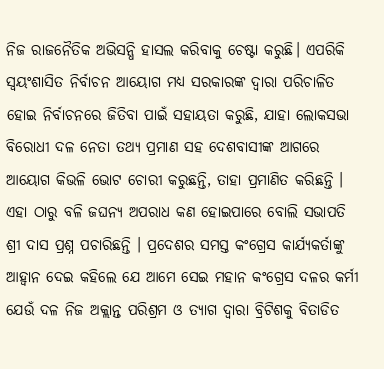ନିଜ ରାଜନୈତିକ ଅଭିସନ୍ଧି ହାସଲ କରିବାକୁ ଚେଷ୍ଟା କରୁଛି। ଏପରିକି ସ୍ୱୟଂଶାସିତ ନିର୍ବାଚନ ଆୟୋଗ ମଧ୍ୟ ସରକାରଙ୍କ ଦ୍ୱାରା ପରିଚାଳିତ ହୋଇ ନିର୍ବାଚନରେ ଜିତିବା ପାଇଁ ସହାୟତା କରୁଛି, ଯାହା ଲୋକସଭା ବିରୋଧୀ ଦଳ ନେତା ତଥ୍ୟ ପ୍ରମାଣ ସହ ଦେଶବାସୀଙ୍କ ଆଗରେ ଆୟୋଗ କିଭଳି ଭୋଟ ଚୋରୀ କରୁଛନ୍ତି, ତାହା ପ୍ରମାଣିତ କରିଛନ୍ତି । ଏହା ଠାରୁ ବଳି ଜଘନ୍ୟ ଅପରାଧ କଣ ହୋଇପାରେ ବୋଲି ସଭାପତି ଶ୍ରୀ ଦାସ ପ୍ରଶ୍ନ ପଚାରିଛନ୍ତି । ପ୍ରଦେଶର ସମସ୍ତ କଂଗ୍ରେସ କାର୍ଯ୍ୟକର୍ତାଙ୍କୁ ଆହ୍ୱାନ ଦେଇ କହିଲେ ଯେ ଆମେ ସେଇ ମହାନ କଂଗ୍ରେସ ଦଳର କର୍ମୀ ଯେଉଁ ଦଳ ନିଜ ଅକ୍ଲାନ୍ତ ପରିଶ୍ରମ ଓ ତ୍ୟାଗ ଦ୍ୱାରା ବ୍ରିଟିଶକୁ ବିତାଡିତ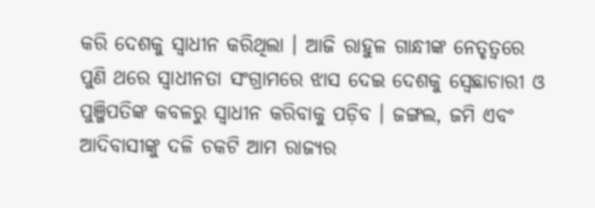କରି ଦେଶକୁ ସ୍ୱାଧୀନ କରିଥିଲା । ଆଜି ରାହୁଳ ଗାନ୍ଧୀଙ୍କ ନେତୃତ୍ୱରେ ପୁଣି ଥରେ ସ୍ୱାଧୀନତା ସଂଗ୍ରାମରେ ଝାସ ଦେଇ ଦେଶକୁ ସ୍ୱେଛାଚାରୀ ଓ ପୁଞ୍ଜିପତିଙ୍କ କବଳରୁ ସ୍ୱାଧୀନ କରିବାକୁ ପଡ଼ିବ । ଜଙ୍ଗଲ, ଜମି ଏବଂ ଆଦିବାସୀଙ୍କୁ ଦଳି ଚକଟି ଆମ ରାଜ୍ୟର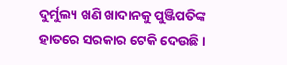ଦୁର୍ମୁଲ୍ୟ ଖଣି ଖାଦାନକୁ ପୁଞ୍ଜିପତିଙ୍କ ହାତରେ ସରକାର ଟେକି ଦେଉଛି ।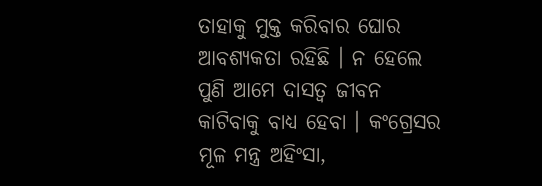ତାହାକୁ ମୁକ୍ତ କରିବାର ଘୋର ଆବଶ୍ୟକତା ରହିଛି । ନ ହେଲେ ପୁଣି ଆମେ ଦାସତ୍ୱ ଜୀବନ କାଟିବାକୁ ବାଧ୍ୟ ହେବା । କଂଗ୍ରେସର ମୂଳ ମନ୍ତ୍ର ଅହିଂସା,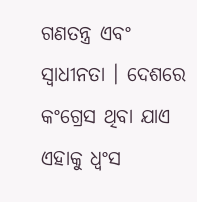ଗଣତନ୍ତ୍ର ଏବଂ ସ୍ୱାଧୀନତା । ଦେଶରେ କଂଗ୍ରେସ ଥିବା ଯାଏ ଏହାକୁ ଧ୍ୱଂସ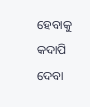ହେବାକୁ କଦାପି ଦେବା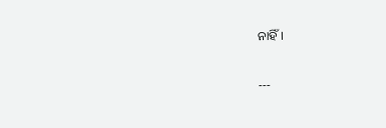ନାହିଁ।

---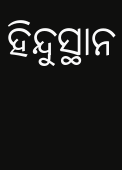ହିନ୍ଦୁସ୍ଥାନ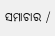ସମାଚାର /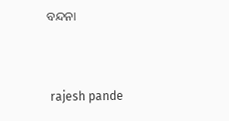ବନ୍ଦନା


 rajesh pande